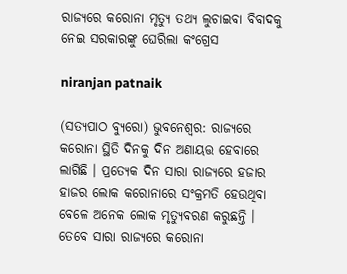ରାଜ୍ୟରେ କରୋନା ମୃତ୍ୟୁ ତଥ୍ୟ ଲୁଚାଇବା ବିବାଦକୁ ନେଇ ସରକାରଙ୍କୁ ଘେରିଲା କଂଗ୍ରେସ

niranjan patnaik

(ସତ୍ୟପାଠ ବ୍ୟୁରୋ) ଭୁବନେଶ୍ୱର: ରାଜ୍ୟରେ କରୋନା ସ୍ଥିତି ଦିନକୁ ଦିନ ଅଣାୟତ୍ତ ହେବାରେ ଲାଗିଛି । ପ୍ରତ୍ୟେକ ଦିନ ସାରା ରାଜ୍ୟରେ ହଜାର ହାଜର ଲୋକ କରୋନାରେ ସଂକ୍ରମତି ହେଉଥିବା ବେଳେ ଅନେକ ଲୋକ ମୃତ୍ୟୁବରଣ କରୁଛନ୍ତି । ତେବେ ସାରା ରାଜ୍ୟରେ କରୋନା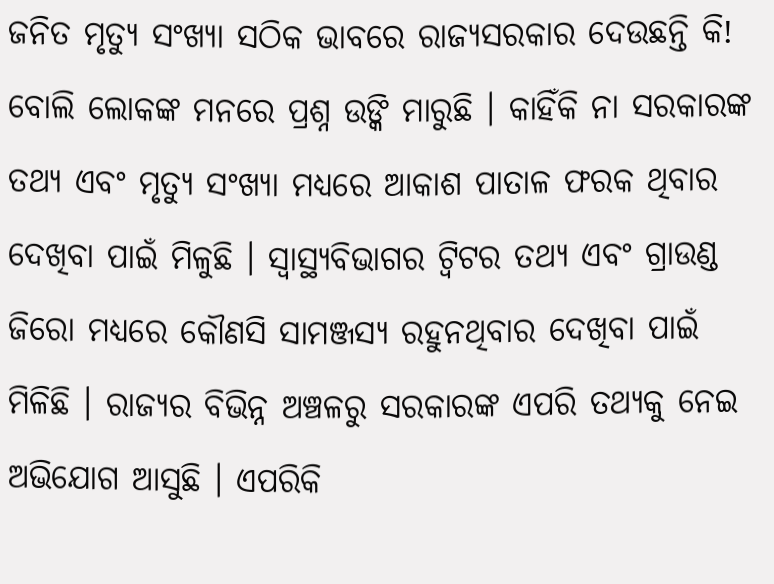ଜନିତ ମୃତ୍ୟୁ ସଂଖ୍ୟା ସଠିକ ଭାବରେ ରାଜ୍ୟସରକାର ଦେଉଛନ୍ତି କି! ବୋଲି ଲୋକଙ୍କ ମନରେ ପ୍ରଶ୍ନ ଉଙ୍କି ମାରୁଛି । କାହିଁକି ନା ସରକାରଙ୍କ ତଥ୍ୟ ଏବଂ ମୃତ୍ୟୁ ସଂଖ୍ୟା ମଧ୍ୟରେ ଆକାଶ ପାତାଳ ଫରକ ଥିବାର ଦେଖିବା ପାଇଁ ମିଳୁଛି । ସ୍ୱାସ୍ଥ୍ୟବିଭାଗର ଟ୍ୱିଟର ତଥ୍ୟ ଏବଂ ଗ୍ରାଉଣ୍ଡ ଜିରୋ ମଧ୍ୟରେ କୌଣସି ସାମଞ୍ଜସ୍ୟ ରହୁନଥିବାର ଦେଖିବା ପାଇଁ ମିଳିଛି । ରାଜ୍ୟର ବିଭିନ୍ନ ଅଞ୍ଚଳରୁ ସରକାରଙ୍କ ଏପରି ତଥ୍ୟକୁ ନେଇ ଅଭିଯୋଗ ଆସୁଛି । ଏପରିକି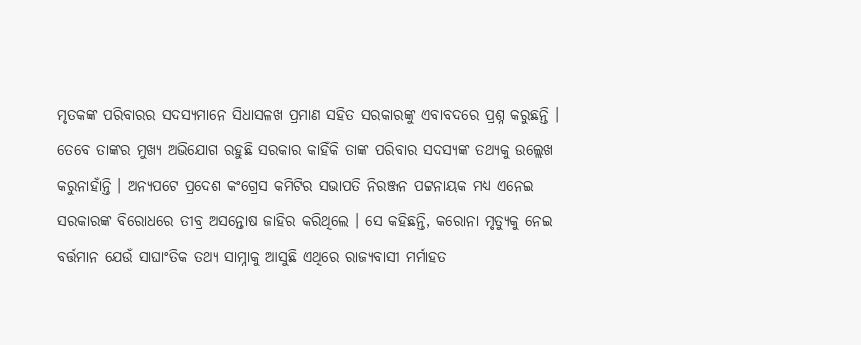ମୃତକଙ୍କ ପରିବାରର ସଦସ୍ୟମାନେ ସିଧାସଳଖ ପ୍ରମାଣ ସହିତ ସରକାରଙ୍କୁ ଏବାବଦରେ ପ୍ରଶ୍ନ କରୁଛନ୍ତି । ତେବେ ତାଙ୍କର ମୁଖ୍ୟ ଅଭିଯୋଗ ରହୁଛି ସରକାର କାହିଁକି ତାଙ୍କ ପରିବାର ସଦସ୍ୟଙ୍କ ତଥ୍ୟକୁ ଉଲ୍ଲେଖ କରୁନାହାଁନ୍ତି । ଅନ୍ୟପଟେ ପ୍ରଦେଶ କଂଗ୍ରେସ କମିଟିର ସଭାପତି ନିରଞ୍ଜନ ପଟ୍ଟନାୟକ ମଧ୍ୟ ଏନେଇ ସରକାରଙ୍କ ବିରୋଧରେ ତୀବ୍ର ଅସନ୍ତୋଷ ଜାହିର କରିଥିଲେ । ସେ କହିଛନ୍ତି, କରୋନା ମୃତ୍ୟୁକୁ ନେଇ ବର୍ତ୍ତମାନ ଯେଉଁ ସାଘାଂତିକ ତଥ୍ୟ ସାମ୍ନାକୁ ଆସୁଛି ଏଥିରେ ରାଜ୍ୟବାସୀ ମର୍ମାହତ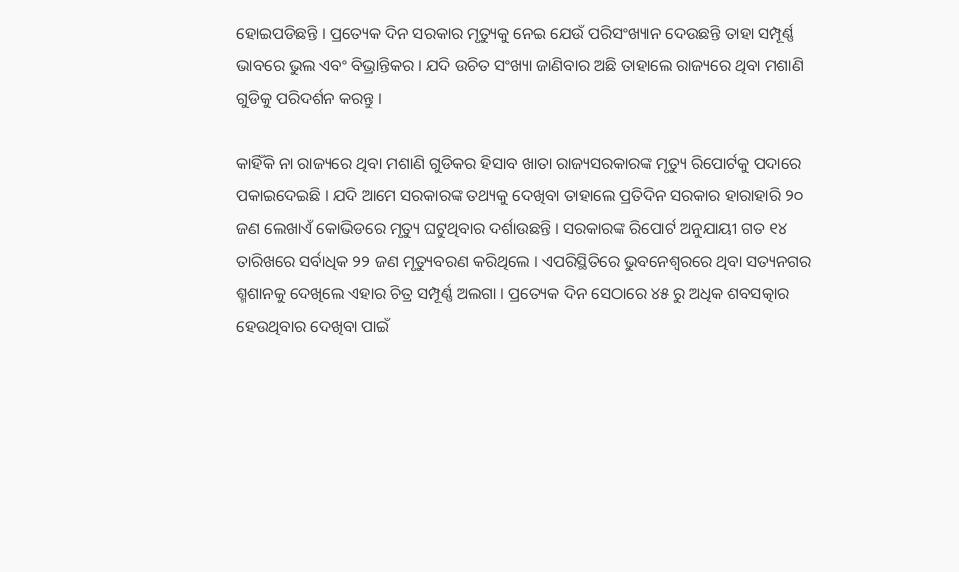ହୋଇପଡିଛନ୍ତି । ପ୍ରତ୍ୟେକ ଦିନ ସରକାର ମୃତ୍ୟୁକୁ ନେଇ ଯେଉଁ ପରିସଂଖ୍ୟାନ ଦେଉଛନ୍ତି ତାହା ସମ୍ପୂର୍ଣ୍ଣ ଭାବରେ ଭୁଲ ଏବଂ ବିଭ୍ରାନ୍ତିକର । ଯଦି ଉଚିତ ସଂଖ୍ୟା ଜାଣିବାର ଅଛି ତାହାଲେ ରାଜ୍ୟରେ ଥିବା ମଶାଣି ଗୁଡିକୁ ପରିଦର୍ଶନ କରନ୍ତୁ ।

କାହିଁକି ନା ରାଜ୍ୟରେ ଥିବା ମଶାଣି ଗୁଡିକର ହିସାବ ଖାତା ରାଜ୍ୟସରକାରଙ୍କ ମୃତ୍ୟୁ ରିପୋର୍ଟକୁ ପଦାରେ ପକାଇଦେଇଛି । ଯଦି ଆମେ ସରକାରଙ୍କ ତଥ୍ୟକୁ ଦେଖିବା ତାହାଲେ ପ୍ରତିଦିନ ସରକାର ହାରାହାରି ୨୦ ଜଣ ଲେଖାଏଁ କୋଭିଡରେ ମୃତ୍ୟୁ ଘଟୁଥିବାର ଦର୍ଶାଉଛନ୍ତି । ସରକାରଙ୍କ ରିପୋର୍ଟ ଅନୁଯାୟୀ ଗତ ୧୪ ତାରିଖରେ ସର୍ବାଧିକ ୨୨ ଜଣ ମୃତ୍ୟୁବରଣ କରିଥିଲେ । ଏପରିସ୍ଥିତିରେ ଭୁବନେଶ୍ୱରରେ ଥିବା ସତ୍ୟନଗର ଶ୍ମଶାନକୁ ଦେଖିଲେ ଏହାର ଚିତ୍ର ସମ୍ପୂର୍ଣ୍ଣ ଅଲଗା । ପ୍ରତ୍ୟେକ ଦିନ ସେଠାରେ ୪୫ ରୁ ଅଧିକ ଶବସତ୍କାର ହେଉଥିବାର ଦେଖିବା ପାଇଁ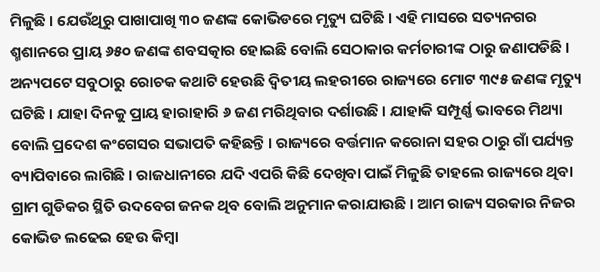ମିଳୁଛି । ଯେଉଁଥିରୁ ପାଖାପାଖି ୩୦ ଜଣଙ୍କ କୋଭିଡରେ ମୃତ୍ୟୁ ଘଟିଛି । ଏହି ମାସରେ ସତ୍ୟନଗର ଶ୍ମଶାନରେ ପ୍ରାୟ ୬୫୦ ଜଣଙ୍କ ଶବସତ୍କାର ହୋଇଛି ବୋଲି ସେଠାକାର କର୍ମଚାରୀଙ୍କ ଠାରୁ ଜଣାପଡିଛି । ଅନ୍ୟପଟେ ସବୁଠାରୁ ରୋଚକ କଥାଟି ହେଉଛି ଦ୍ୱିତୀୟ ଲହରୀରେ ରାଜ୍ୟରେ ମୋଟ ୩୯୫ ଜଣଙ୍କ ମୃତ୍ୟୁ ଘଟିଛି । ଯାହା ଦିନକୁ ପ୍ରାୟ ହାରାହାରି ୬ ଜଣ ମରିଥିବାର ଦର୍ଶାଉଛି । ଯାହାକି ସମ୍ପୂର୍ଣ୍ଣ ଭାବରେ ମିଥ୍ୟା ବୋଲି ପ୍ରଦେଶ କଂଗେସର ସଭାପତି କହିଛନ୍ତି । ରାଜ୍ୟରେ ବର୍ତ୍ତମାନ କରୋନା ସହର ଠାରୁ ଗାଁ ପର୍ଯ୍ୟନ୍ତ ବ୍ୟାପିବାରେ ଲାଗିଛି । ରାଜଧାନୀରେ ଯଦି ଏପରି କିଛି ଦେଖିବା ପାଇଁ ମିଳୁଛି ତାହଲେ ରାଜ୍ୟରେ ଥିବା ଗ୍ରାମ ଗୁଡିକର ସ୍ଥିତି ଉଦବେଗ ଜନକ ଥିବ ବୋଲି ଅନୁମାନ କରାଯାଉଛି । ଆମ ରାଜ୍ୟ ସରକାର ନିଜର କୋଭିଡ ଲଢେଇ ହେଉ କିମ୍ବା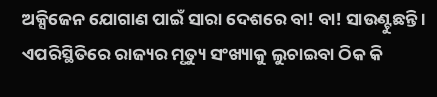ଅକ୍ସିଜେନ ଯୋଗାଣ ପାଇଁ ସାରା ଦେଶରେ ବା! ବା! ସାଉଣ୍ଟୁଛନ୍ତି । ଏପରିସ୍ଥିତିରେ ରାଜ୍ୟର ମୃତ୍ୟୁ ସଂଖ୍ୟାକୁ ଲୁଚାଇବା ଠିକ କି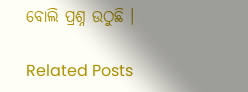ବୋଲି ପ୍ରଶ୍ନ ଉଠୁଛି ।

Related Posts